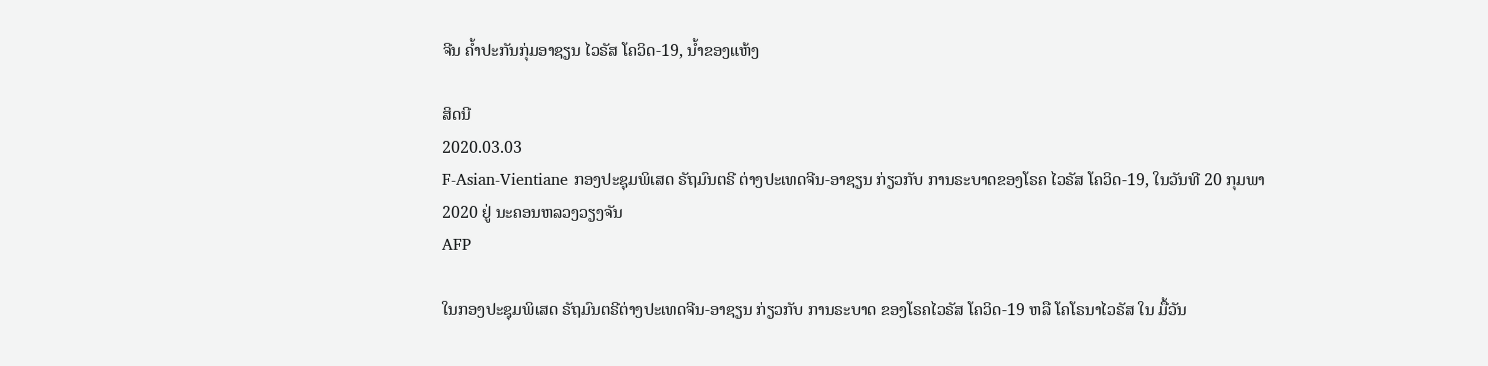ຈີນ ຄ້ຳປະກັນກຸ່ມອາຊຽນ ໄວຣັສ ໂຄວິດ-19, ນ້ຳຂອງແຫ້ງ

ສິດນີ
2020.03.03
F-Asian-Vientiane ກອງປະຊຸມພິເສດ ຣັຖມົນຕຣີ ຕ່າງປະເທດຈີນ-ອາຊຽນ ກ່ຽວກັບ ການຣະບາດຂອງໂຣຄ ໄວຣັສ ໂຄວິດ-19, ໃນວັນທີ 20 ກຸມພາ 2020 ຢູ່ ນະຄອນຫລວງວຽງຈັນ
AFP

ໃນກອງປະຊຸມພິເສດ ຣັຖມົນຕຣີຕ່າງປະເທດຈີນ-ອາຊຽນ ກ່ຽວກັບ ການຣະບາດ ຂອງໂຣຄໄວຣັສ ໂຄວິດ-19 ຫລື ໂຄໂຣນາໄວຣັສ ໃນ ມື້ວັນ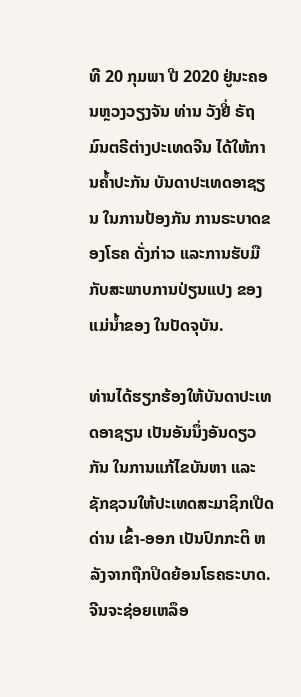ທີ 20 ກຸມພາ ປີ 2020 ຢູ່ນະຄອນຫຼວງວຽງຈັນ ທ່ານ ວັງຢີ່ ຣັຖມົນຕຣີຕ່າງປະເທດຈີນ ໄດ້ໃຫ້ການຄ້ຳປະກັນ ບັນດາປະເທດອາຊຽນ ໃນການປ້ອງກັນ ການຣະບາດຂອງໂຣຄ ດັ່ງກ່າວ ແລະການຮັບມືກັບສະພາບການປ່ຽນແປງ ຂອງ ແມ່ນ້ຳຂອງ ໃນປັດຈຸບັນ.

ທ່ານໄດ້ຮຽກຮ້ອງໃຫ້ບັນດາປະເທດອາຊຽນ ເປັນອັນນຶ່ງອັນດຽວກັນ ໃນການແກ້ໄຂບັນຫາ ແລະຊັກຊວນໃຫ້ປະເທດສະມາຊິກເປີດດ່ານ ເຂົ້າ-ອອກ ເປັນປົກກະຕິ ຫລັງຈາກຖືກປິດຍ້ອນໂຣຄຣະບາດ. ຈີນຈະຊ່ອຍເຫລຶອ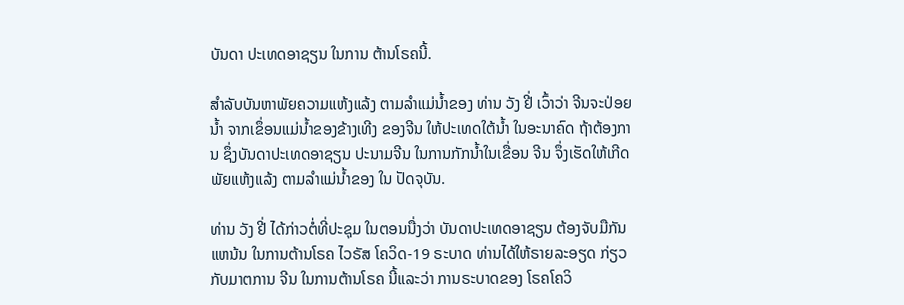ບັນດາ ປະເທດອາຊຽນ ໃນການ ຕ້ານໂຣຄນີ້.

ສຳລັບບັນຫາພັຍຄວາມແຫ້ງແລ້ງ ຕາມລຳແມ່ນ້ຳຂອງ ທ່ານ ວັງ ຢີ່ ເວົ້າວ່າ ຈີນຈະປ່ອຍນ້ຳ ຈາກເຂຶ່ອນແມ່ນ້ຳຂອງຂ້າງເທີງ ຂອງຈີນ ໃຫ້ປະເທດໃຕ້ນ້ຳ ໃນອະນາຄົດ ຖ້າຕ້ອງການ ຊຶ່ງບັນດາປະເທດອາຊຽນ ປະນາມຈີນ ໃນການກັກນ້ຳໃນເຂື່ອນ ຈີນ ຈຶ່ງເຮັດໃຫ້ເກີດ ພັຍແຫ້ງແລ້ງ ຕາມລຳແມ່ນ້ຳຂອງ ໃນ ປັດຈຸບັນ.

ທ່ານ ວັງ ຢີ່ ໄດ້ກ່າວຕໍ່ທີ່ປະຊຸມ ໃນຕອນນື່ງວ່າ ບັນດາປະເທດອາຊຽນ ຕ້ອງຈັບມືກັນແຫນ້ນ ໃນການຕ້ານໂຣຄ ໄວຣັສ ໂຄວິດ-19 ຣະບາດ ທ່ານໄດ້ໃຫ້ຣາຍລະອຽດ ກ່ຽວກັບມາຕການ ຈີນ ໃນການຕ້ານໂຣຄ ນີ້ແລະວ່າ ການຣະບາດຂອງ ໂຣຄໂຄວິ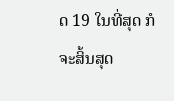ດ 19 ໃນທີ່ສຸດ ກໍຈະສິ້ນສຸດ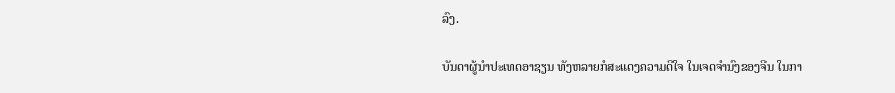ລົງ.

ບັນດາຜູ້ນຳປະເທດອາຊຽນ ທັງຫລາຍກໍສະແດງຄວາມດີໃຈ ໃນເຈດຈຳນົງຂອງຈີນ ໃນກາ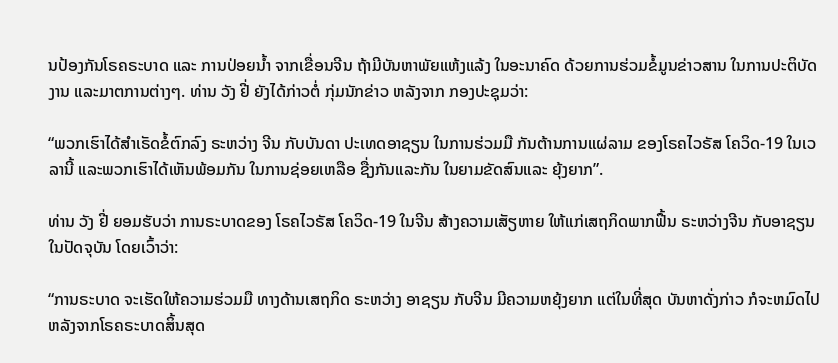ນປ້ອງກັນໂຣຄຣະບາດ ແລະ ການປ່ອຍນ້ຳ ຈາກເຂື່ອນຈີນ ຖ້າມີບັນຫາພັຍແຫ້ງແລ້ງ ໃນອະນາຄົດ ດ້ວຍການຮ່ວມຂໍ້ມູນຂ່າວສານ ໃນການປະຕິບັດງານ ແລະມາຕການຕ່າງໆ. ທ່ານ ວັງ ຢີ່ ຍັງໄດ້ກ່າວຕໍ່ ກຸ່ມນັກຂ່າວ ຫລັງຈາກ ກອງປະຊຸມວ່າ:

“ພວກເຮົາໄດ້ສຳເຣັດຂໍ້ຕົກລົງ ຣະຫວ່າງ ຈີນ ກັບບັນດາ ປະເທດອາຊຽນ ໃນການຮ່ວມມື ກັນຕ້ານການແຜ່ລາມ ຂອງໂຣຄໄວຣັສ ໂຄວິດ-19 ໃນເວລານີ້ ແລະພວກເຮົາໄດ້ເຫັນພ້ອມກັນ ໃນການຊ່ອຍເຫລືອ ຊື່ງກັນແລະກັນ ໃນຍາມຂັດສົນແລະ ຍຸ້ງຍາກ”.

ທ່ານ ວັງ ຢີ່ ຍອມຮັບວ່າ ການຣະບາດຂອງ ໂຣຄໄວຣັສ ໂຄວິດ-19 ໃນຈີນ ສ້າງຄວາມເສັຽຫາຍ ໃຫ້ແກ່ເສຖກິດພາກຟື້ນ ຣະຫວ່າງຈີນ ກັບອາຊຽນ ໃນປັດຈຸບັນ ໂດຍເວົ້າວ່າ:

“ການຣະບາດ ຈະເຮັດໃຫ້ຄວາມຮ່ວມມື ທາງດ້ານເສຖກິດ ຣະຫວ່າງ ອາຊຽນ ກັບຈີນ ມີຄວາມຫຍຸ້ງຍາກ ແຕ່ໃນທີ່ສຸດ ບັນຫາດັ່ງກ່າວ ກໍຈະຫມົດໄປຫລັງຈາກໂຣຄຣະບາດສິ້ນສຸດ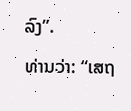ລົງ”.

ທ່ານວ່າ: “ເສຖ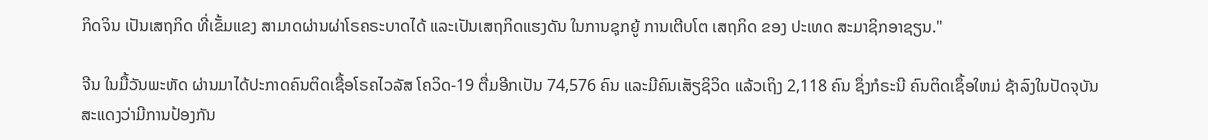ກິດຈິນ ເປັນເສຖກິດ ທີ່ເຂັ້ມແຂງ ສາມາດຜ່ານຜ່າໂຣຄຣະບາດໄດ້ ແລະເປັນເສຖກິດແຮງດັນ ໃນການຊຸກຍູ້ ການເຕີບໂຕ ເສຖກິດ ຂອງ ປະເທດ ສະມາຊິກອາຊຽນ."

ຈີນ ໃນມື້ວັນພະຫັດ ຜ່ານມາໄດ້ປະກາດຄົນຕິດເຊື້ອໂຣຄໄວລັສ ໂຄວິດ-19 ຕື່ມອີກເປັນ 74,576 ຄົນ ແລະມີຄົນເສັຽຊິວິດ ແລ້ວເຖິງ 2,118 ຄົນ ຊຶ່ງກໍຣະນີ ຄົນຕິດເຊຶ້ອໃຫມ່ ຊ້າລົງໃນປັດຈຸບັນ ສະແດງວ່າມີການປ້ອງກັນ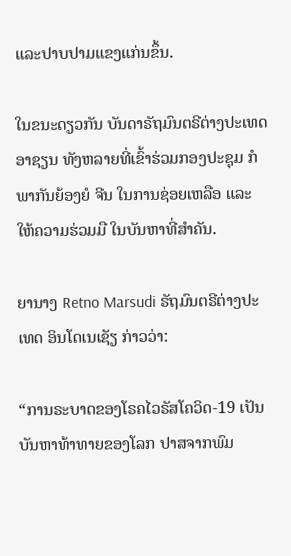ແລະປາບປາມແຂງແກ່ນຂຶ້ນ.

ໃນຂນະດຽວກັນ ບັນດາຣັຖມົນຕຣີຕ່າງປະເທດອາຊຽນ ທັງຫລາຍທີ່ເຂົ້າຮ່ວມກອງປະຊຸມ ກໍພາກັນຍ້ອງຍໍ ຈີນ ໃນການຊ່ອຍເຫລືອ ແລະ ໃຫ້ຄວາມຮ່ວມມື ໃນບັນຫາທີ່ສຳຄັນ.

ຍານາງ Retno Marsudi ຣັຖມົນຕຣີຕ່າງປະເທດ ອິນໂດເນເຊັຽ ກ່າວວ່າ:

“ການຣະບາດຂອງໂຣຄໄວຣັສໂຄວິດ-19 ເປັນບັນຫາທ້າທາຍຂອງໂລກ ປາສຈາກພົມ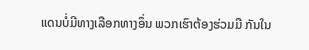ແດນບໍ່ມີທາງເລືອກທາງອຶ່ນ ພວກເຮົາຕ້ອງຮ່ວມມື ກັນໃນ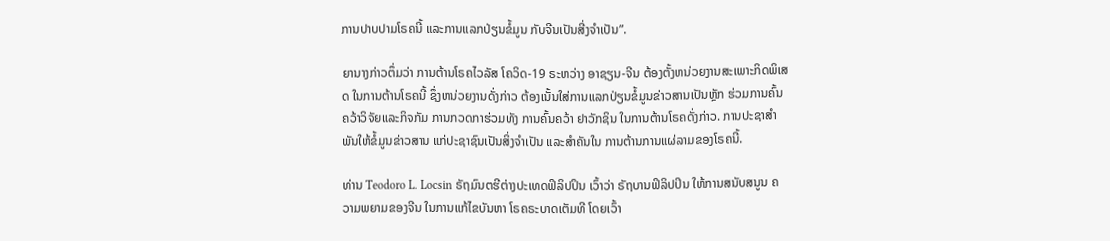ການປາບປາມໂຣຄນີ້ ແລະການແລກປ່ຽນຂໍ້ມູນ ກັບຈີນເປັນສີ່ງຈຳເປັນ”.

ຍານາງກ່າວຕຶ່ມວ່າ ການຕ້ານໂຣຄໄວລັສ ໂຄວິດ-19 ຣະຫວ່າງ ອາຊຽນ-ຈີນ ຕ້ອງຕັ້ງຫນ່ວຍງານສະເພາະກິດພິເສດ ໃນການຕ້ານໂຣຄນີ້ ຊຶ່ງຫນ່ວຍງານດັ່ງກ່າວ ຕ້ອງເນັ້ນໃສ່ການແລກປ່ຽນຂໍ້ມູນຂ່າວສານເປັນຫຼັກ ຮ່ວມການຄົ້ນຄວ້າວິຈັຍແລະກິຈກັມ ການກວດກາຮ່ວມທັງ ການຄົ້ນຄວ້າ ຢາວັກຊິນ ໃນການຕ້ານໂຣຄດັ່ງກ່າວ. ການປະຊາສຳພັນໃຫ້ຂໍ້ມູນຂ່າວສານ ແກ່ປະຊາຊົນເປັນສິ່ງຈຳເປັນ ແລະສຳຄັນໃນ ການຕ້ານການແຜ່ລາມຂອງໂຣຄນີ້.

ທ່ານ Teodoro L. Locsin ຣັຖມົນຕຮີຕ່າງປະເທດຟິລິປປິນ ເວົ້າວ່າ ຣັຖບານຟິລິປປິນ ໃຫ້ການສນັບສນູນ ຄວາມພຍາມຂອງຈີນ ໃນການແກ້ໄຂບັນຫາ ໂຣຄຣະບາດເຕັມທີ ໂດຍເວົ້າ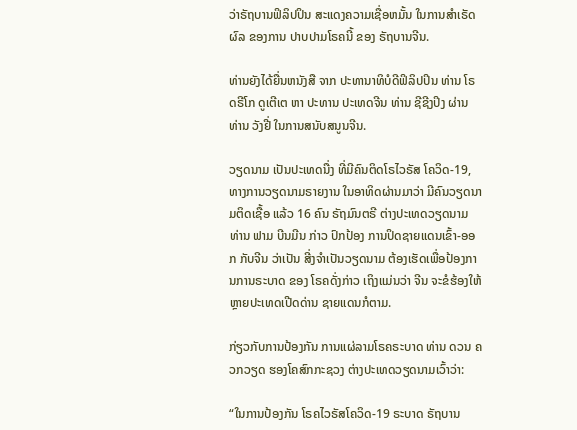ວ່າຣັຖບານຟິລິປປິນ ສະແດງຄວາມເຊື່ອຫມັ້ນ ໃນການສຳເຣັດຜົລ ຂອງການ ປາບປາມໂຣຄນີ້ ຂອງ ຣັຖບານຈີນ.

ທ່ານຍັງໄດ້ຍື່ນຫນັງສື ຈາກ ປະທານາທິບໍດີຟິລິປປິນ ທ່ານ ໂຣດຣີໂກ ດູເຕີເຕ ຫາ ປະທານ ປະເທດຈີນ ທ່ານ ຊີຊີງປິງ ຜ່ານ ທ່ານ ວັງຢີ່ ໃນການສນັບສນູນຈີນ.

ວຽດນາມ ເປັນປະເທດນື່ງ ທີ່ມີຄົນຕິດໂຣໄວຣັສ ໂຄວິດ-19, ທາງການວຽດນາມຣາຍງານ ໃນອາທິດຜ່ານມາວ່າ ມີຄົນວຽດນາມຕິດເຊື້ອ ແລ້ວ 16 ຄົນ ຣັຖມົນຕຣີ ຕ່າງປະເທດວຽດນາມ ທ່ານ ຟາມ ບີນມີນ ກ່າວ ປົກປ້ອງ ການປິດຊາຍແດນເຂົ້າ-ອອກ ກັບຈີນ ວ່າເປັນ ສີ່ງຈຳເປັນວຽດນາມ ຕ້ອງເຮັດເພື່ອປ້ອງການການຣະບາດ ຂອງ ໂຣຄດັ່ງກ່າວ ເຖິງແມ່ນວ່າ ຈີນ ຈະຂໍຮ້ອງໃຫ້ຫຼາຍປະເທດເປີດດ່ານ ຊາຍແດນກໍຕາມ.

ກ່ຽວກັບການປ້ອງກັນ ການແຜ່ລາມໂຣຄຣະບາດ ທ່ານ ດວນ ຄວກວຽດ ຮອງໂຄສົກກະຊວງ ຕ່າງປະເທດວຽດນາມເວົ້າວ່າ:

“ໃນການປ້ອງກັນ ໂຣຄໄວຣັສໂຄວິດ-19 ຣະບາດ ຣັຖບານ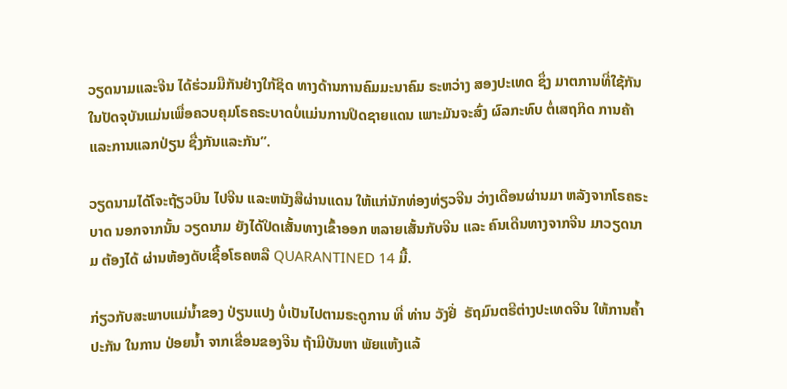ວຽດນາມແລະຈີນ ໄດ້ຮ່ວມມືກັນຢ່າງໃກ້ຊິດ ທາງດ້ານການຄົມມະນາຄົມ ຣະຫວ່າງ ສອງປະເທດ ຊຶ່ງ ມາຕການທີ່ໃຊ້ກັນ ໃນປັດຈຸບັນແມ່ນເພື່ອຄວບຄຸມໂຣຄຣະບາດບໍ່ແມ່ນການປິດຊາຍແດນ ເພາະມັນຈະສົ່ງ ຜົລກະທົບ ຕໍ່ເສຖກິດ ການຄ້າແລະການແລກປ່ຽນ ຊື່ງກັນແລະກັນ”.

ວຽດນາມໄດ້ໂຈະຖ້ຽວບິນ ໄປຈີນ ແລະຫນັງສືຜ່ານແດນ ໃຫ້ແກ່ນັກທ່ອງທ່ຽວຈີນ ວ່າງເດືອນຜ່ານມາ ຫລັງຈາກໂຣຄຣະບາດ ນອກຈາກນັ້ນ ວຽດນາມ ຍັງໄດ້ປິດເສັ້ນທາງເຂົ້າອອກ ຫລາຍເສັ້ນກັບຈີນ ແລະ ຄົນເດີນທາງຈາກຈີນ ມາວຽດນາມ ຕ້ອງໄດ້ ຜ່ານຫ້ອງດັບເຊື້ອໂຣຄຫລື QUARANTINED 14 ມື້.

ກ່ຽວກັບສະພາບແມ່ນ້ຳຂອງ ປ່ຽນແປງ ບໍ່ເປັນໄປຕາມຣະດູການ ທີ່ ທ່ານ ວັງຢີ່  ຣັຖມົນຕຣີຕ່າງປະເທດຈີນ ໃຫ້ການຄ້ຳປະກັນ ໃນການ ປ່ອຍນ້ຳ ຈາກເຂື່ອນຂອງຈີນ ຖ້າມີບັນຫາ ພັຍແຫ້ງແລ້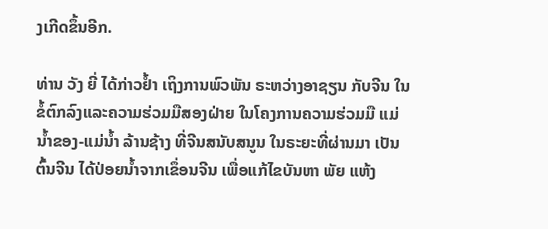ງເກີດຂຶ້ນອີກ.

ທ່ານ ວັງ ຍີ່ ໄດ້ກ່າວຢ້ຳ ເຖິງການພົວພັນ ຣະຫວ່າງອາຊຽນ ກັບຈີນ ໃນຂໍ້ຕົກລົງແລະຄວາມຮ່ວມມືສອງຝ່າຍ ໃນໂຄງການຄວາມຮ່ວມມື ແມ່ນ້ຳຂອງ-ແມ່ນ້ຳ ລ້ານຊ້າງ ທີ່ຈີນສນັບສນູນ ໃນຣະຍະທີ່ຜ່ານມາ ເປັນຕົ້ນຈີນ ໄດ້ປ່ອຍນ້ຳຈາກເຂຶ່ອນຈີນ ເພື່ອແກ້ໄຂບັນຫາ ພັຍ ແຫ້ງ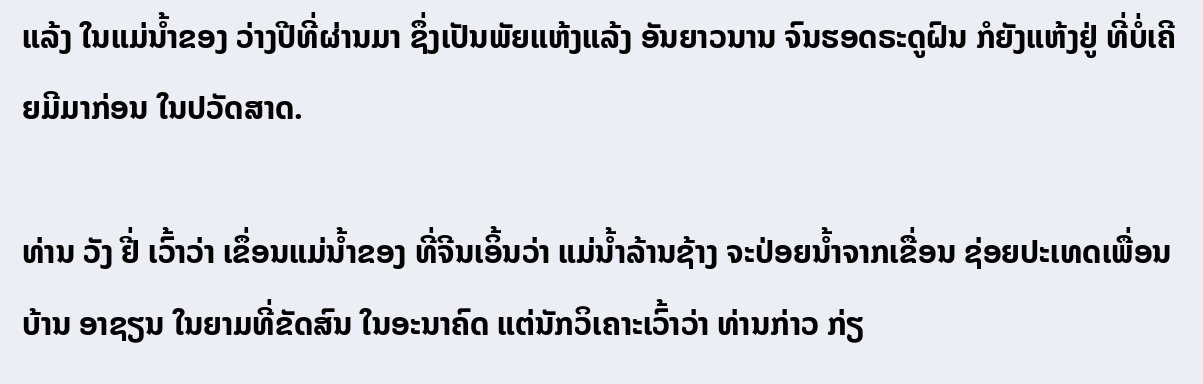ແລ້ງ ໃນແມ່ນ້ຳຂອງ ວ່າງປີທີ່ຜ່ານມາ ຊຶ່ງເປັນພັຍແຫ້ງແລ້ງ ອັນຍາວນານ ຈົນຮອດຣະດູຝົນ ກໍຍັງແຫ້ງຢູ່ ທີ່ບໍ່ເຄີຍມີມາກ່ອນ ໃນປວັດສາດ.

ທ່ານ ວັງ ຢີ່ ເວົ້າວ່າ ເຂຶ່ອນແມ່ນ້ຳຂອງ ທີ່ຈີນເອິ້ນວ່າ ແມ່ນ້ຳລ້ານຊ້າງ ຈະປ່ອຍນ້ຳຈາກເຂື່ອນ ຊ່ອຍປະເທດເພື່ອນບ້ານ ອາຊຽນ ໃນຍາມທີ່ຂັດສົນ ໃນອະນາຄົດ ແຕ່ນັກວິເຄາະເວົ້າວ່າ ທ່ານກ່າວ ກ່ຽ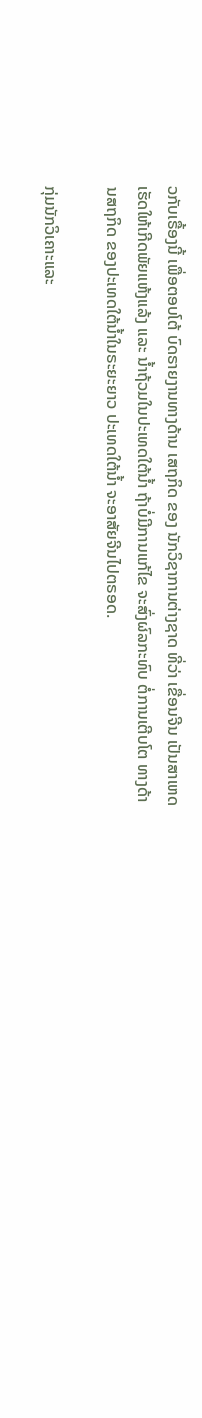ວກັບເຣື້ອງນີ້ ເພື່ອຕອບໂຕ້ ບົດຣາຍງານທາງດ້ານ ເສຖກິດ ຂອງ ນັກວິຊາການຕ່າງຊາດ ທີ່ວ່າ ເຂື່ອນຈີນ ເປັນສາເຫດເຮັດໃຫ້ເກີດພັຍແຫ້ງແລ້ງ ແລະ ນ້ຳຖ້ວມໃນປະເທດໃຕ້ນ້ຳ ຖ້າບໍ່ມີການແກ້ໄຂ ຈະສົ່ງຜົລກະທົບ ຕໍ່ການເຕີບໂຕ ທາງດ້ານສຖກິດ ຂອງປະເທດໃຕ້ນ້ຳໃນຣະຍະຍາວ ປະເທດໃຕ້ນ້ຳ ຈະອາສັຍຈີນໄປຕຣອດ.

ກຸ່ມນັກວິເຄາະແລະ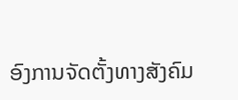ອົງການຈັດຕັ້ງທາງສັງຄົມ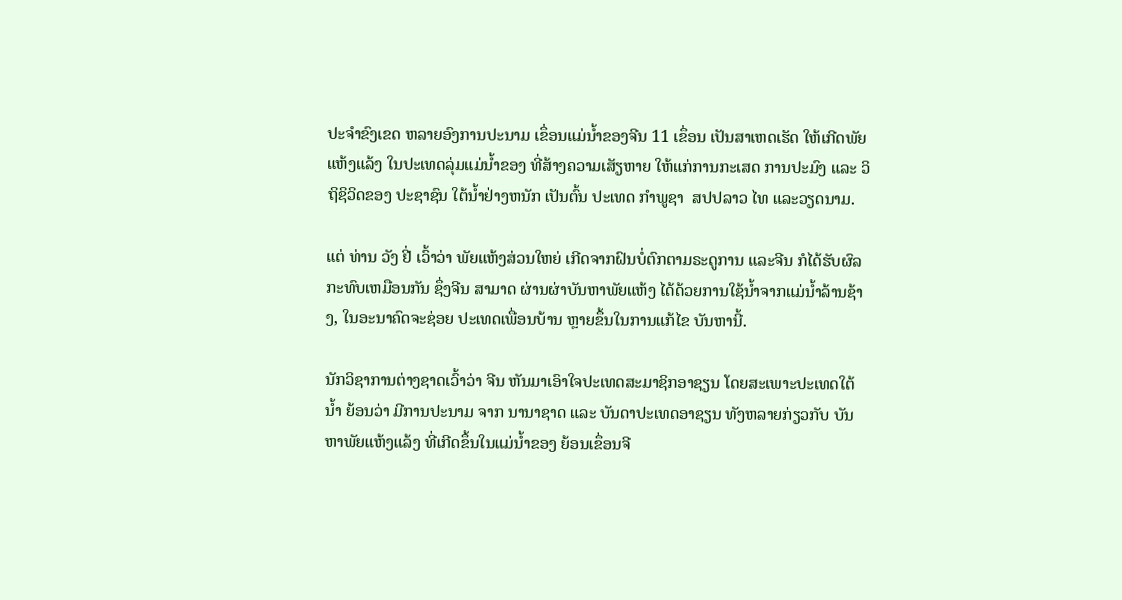ປະຈຳຂົງເຂດ ຫລາຍອົງການປະນາມ ເຂຶ່ອນແມ່ນ້ຳຂອງຈີນ 11 ເຂຶ່ອນ ເປັນສາເຫດເຮັດ ໃຫ້ເກີດພັຍແຫ້ງແລ້ງ ໃນປະເທດລຸ່ມແມ່ນ້ຳຂອງ ທີ່ສ້າງຄວາມເສັຽຫາຍ ໃຫ້ແກ່ການກະເສດ ການປະມົງ ແລະ ວິຖິຊິວິດຂອງ ປະຊາຊົນ ໃຕ້ນ້ຳຢ່າງຫນັກ ເປັນຕົ້ນ ປະເທດ ກຳພູຊາ  ສປປລາວ ໄທ ແລະວຽດນາມ.

ແຕ່ ທ່ານ ວັງ ຢີ່ ເວົ້າວ່າ ພັຍແຫ້ງສ່ວນໃຫຍ່ ເກີດຈາກຝົນບໍ່ຕົກຕາມຣະດູການ ແລະຈີນ ກໍໄດ້ຮັບຜົລກະທົບເຫມືອນກັນ ຊຶ່ງຈີນ ສາມາດ ຜ່ານຜ່າບັນຫາພັຍແຫ້ງ ໄດ້ດ້ວຍການໃຊ້ນ້ຳຈາກແມ່ນ້ຳລ້ານຊ້າງ, ໃນອະນາຄົດຈະຊ່ອຍ ປະເທດເພື່ອນບ້ານ ຫຼາຍຂຶ້ນໃນການແກ້ໄຂ ບັນຫານີ້.

ນັກວິຊາການຕ່າງຊາດເວົ້າວ່າ ຈີນ ຫັນມາເອົາໃຈປະເທດສະມາຊິກອາຊຽນ ໂດຍສະເພາະປະເທດໃຕ້ນ້ຳ ຍ້ອນວ່າ ມີການປະນາມ ຈາກ ນານາຊາດ ແລະ ບັນດາປະເທດອາຊຽນ ທັງຫລາຍກ່ຽວກັບ ບັນຫາພັຍແຫ້ງແລ້ງ ທີ່ເກີດຂຶ້ນໃນແມ່ນ້ຳຂອງ ຍ້ອນເຂຶ່ອນຈີ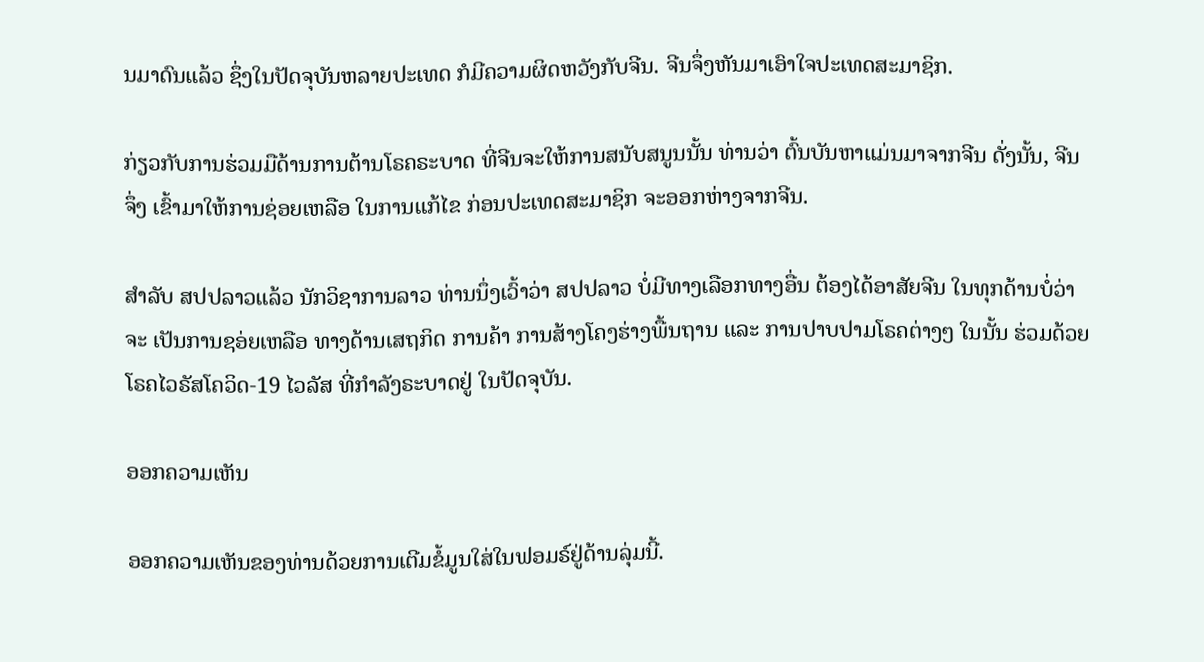ນມາດົນແລ້ວ ຊຶ່ງໃນປັດຈຸບັນຫລາຍປະເທດ ກໍມີຄວາມຜິດຫວັງກັບຈີນ. ຈີນຈຶ່ງຫັນມາເອົາໃຈປະເທດສະມາຊິກ.

ກ່ຽວກັບການຮ່ວມມືດ້ານການຕ້ານໂຣຄຣະບາດ ທີ່ຈີນຈະໃຫ້ການສນັບສນູນນັ້ນ ທ່ານວ່າ ຕົ້ນບັນຫາແມ່ນມາຈາກຈີນ ດັ່ງນັ້ນ, ຈີນຈຶ່ງ ເຂົ້າມາໃຫ້ການຊ່ອຍເຫລືອ ໃນການແກ້ໄຂ ກ່ອນປະເທດສະມາຊິກ ຈະອອກຫ່າງຈາກຈີນ.

ສຳລັບ ສປປລາວແລ້ວ ນັກວິຊາການລາວ ທ່ານນຶ່ງເວົ້າວ່າ ສປປລາວ ບໍ່ມີທາງເລືອກທາງອື່ນ ຕ້ອງໄດ້ອາສັຍຈີນ ໃນທຸກດ້ານບໍ່ວ່າຈະ ເປັນການຊອ່ຍເຫລືອ ທາງດ້ານເສຖກິດ ການຄ້າ ການສ້າງໂຄງຮ່າງພື້ນຖານ ແລະ ການປາບປາມໂຣຄຕ່າງໆ ໃນນັ້ນ ຮ່ວມດ້ວຍ ໂຣຄໄວຣັສໂຄວິດ-19 ໄວລັສ ທີ່ກຳລັງຣະບາດຢູ່ ໃນປັດຈຸບັນ.

ອອກຄວາມເຫັນ

ອອກຄວາມເຫັນຂອງທ່ານດ້ວຍການເຕີມຂໍ້ມູນໃສ່ໃນຟອມຣ໌ຢູ່ດ້ານລຸ່ມນີ້.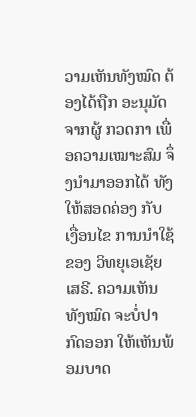ວາມເຫັນທັງໝົດ ຕ້ອງໄດ້ຖືກ ອະນຸມັດ ຈາກຜູ້ ກວດກາ ເພື່ອຄວາມເໝາະສົມ ຈຶ່ງນໍາມາອອກໄດ້ ທັງໃຫ້ສອດຄ່ອງ ກັບ ເງື່ອນໄຂ ການນຳໃຊ້ ຂອງ ວິທຍຸເອເຊັຍເສຣີ. ຄວາມເຫັນທັງໝົດ ຈະບໍ່ປາກົດອອກ ໃຫ້ເຫັນພ້ອມບາດ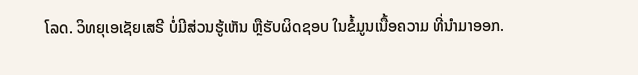ໂລດ. ວິທຍຸເອເຊັຍເສຣີ ບໍ່ມີສ່ວນຮູ້ເຫັນ ຫຼືຮັບຜິດຊອບ ໃນຂໍ້ມູນເນື້ອຄວາມ ທີ່ນໍາມາອອກ.